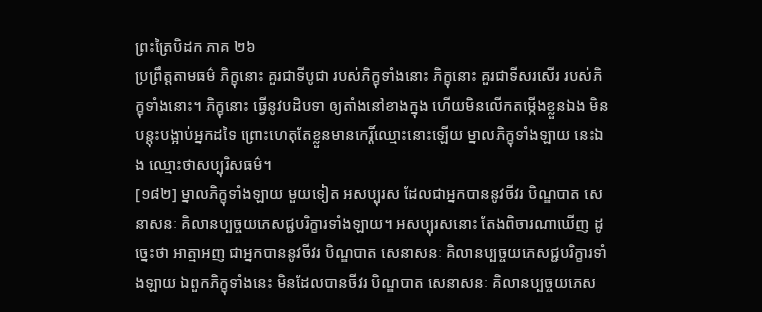ព្រះត្រៃបិដក ភាគ ២៦
ប្រព្រឹត្តតាមធម៌ ភិក្ខុនោះ គួរជាទីបូជា របស់ភិក្ខុទាំងនោះ ភិក្ខុនោះ គួរជាទីសរសើរ របស់ភិក្ខុទាំងនោះ។ ភិក្ខុនោះ ធ្វើនូវបដិបទា ឲ្យតាំងនៅខាងក្នុង ហើយមិនលើកតម្កើងខ្លួនឯង មិនបន្តុះបង្អាប់អ្នកដទៃ ព្រោះហេតុតែខ្លួនមានកេរ្តិ៍ឈ្មោះនោះឡើយ ម្នាលភិក្ខុទាំងឡាយ នេះឯង ឈ្មោះថាសប្បុរិសធម៌។
[១៨២] ម្នាលភិក្ខុទាំងឡាយ មួយទៀត អសប្បុរស ដែលជាអ្នកបាននូវចីវរ បិណ្ឌបាត សេនាសនៈ គិលានប្បច្ចយភេសជ្ជបរិក្ខារទាំងឡាយ។ អសប្បុរសនោះ តែងពិចារណាឃើញ ដូច្នេះថា អាត្មាអញ ជាអ្នកបាននូវចីវរ បិណ្ឌបាត សេនាសនៈ គិលានប្បច្ចយភេសជ្ជបរិក្ខារទាំងឡាយ ឯពួកភិក្ខុទាំងនេះ មិនដែលបានចីវរ បិណ្ឌបាត សេនាសនៈ គិលានប្បច្ចយភេស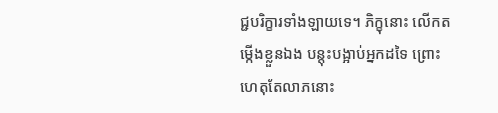ជ្ជបរិក្ខារទាំងឡាយទេ។ ភិក្ខុនោះ លើកតម្កើងខ្លួនឯង បន្តុះបង្អាប់អ្នកដទៃ ព្រោះហេតុតែលាភនោះ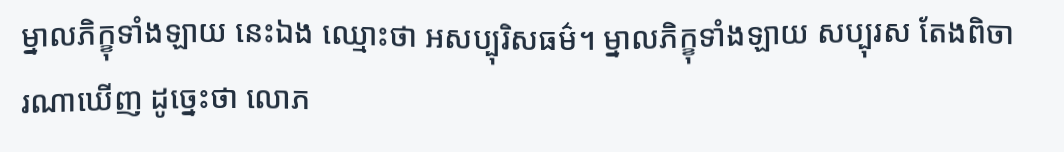ម្នាលភិក្ខុទាំងឡាយ នេះឯង ឈ្មោះថា អសប្បុរិសធម៌។ ម្នាលភិក្ខុទាំងឡាយ សប្បុរស តែងពិចារណាឃើញ ដូច្នេះថា លោភ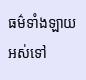ធម៌ទាំងឡាយ អស់ទៅ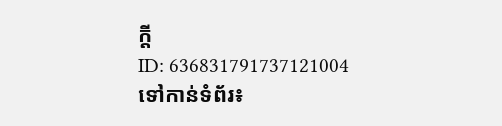ក្តី
ID: 636831791737121004
ទៅកាន់ទំព័រ៖